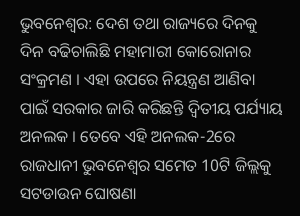ଭୁବନେଶ୍ବର: ଦେଶ ତଥା ରାଜ୍ୟରେ ଦିନକୁ ଦିନ ବଢିଚାଲିଛି ମହାମାରୀ କୋରୋନାର ସଂକ୍ରମଣ । ଏହା ଉପରେ ନିୟନ୍ତ୍ରଣ ଆଣିବା ପାଇଁ ସରକାର ଜାରି କରିଛନ୍ତି ଦ୍ବିତୀୟ ପର୍ଯ୍ୟାୟ ଅନଲକ । ତେବେ ଏହି ଅନଲକ-2ରେ ରାଜଧାନୀ ଭୁବନେଶ୍ବର ସମେତ 10ଟି ଜିଲ୍ଲକୁ ସଟଡାଉନ ଘୋଷଣା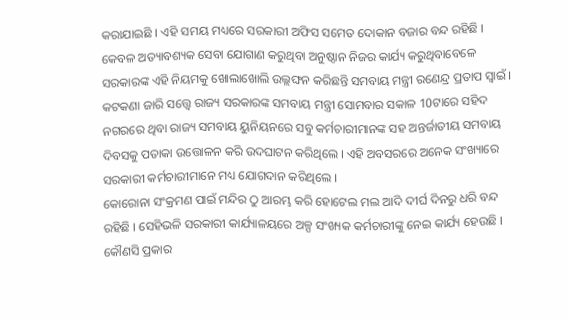କରାଯାଇଛି । ଏହି ସମୟ ମଧ୍ୟରେ ସରକାରୀ ଅଫିସ ସମେତ ଦୋକାନ ବଜାର ବନ୍ଦ ରହିଛି । କେବଳ ଅତ୍ୟାବଶ୍ୟକ ସେବା ଯୋଗାଣ କରୁଥିବା ଅନୁଷ୍ଠାନ ନିଜର କାର୍ଯ୍ୟ କରୁଥିବାବେଳେ ସରକାରଙ୍କ ଏହି ନିୟମକୁ ଖୋଲାଖୋଲି ଉଲ୍ଲଙ୍ଘନ କରିଛନ୍ତି ସମବାୟ ମନ୍ତ୍ରୀ ରଣେନ୍ଦ୍ର ପ୍ରତାପ ସ୍ବାଇଁ ।
କଟକଣା ଜାରି ସତ୍ତ୍ବେ ରାଜ୍ୟ ସରକାରଙ୍କ ସମବାୟ ମନ୍ତ୍ରୀ ସୋମବାର ସକାଳ 10ଟାରେ ସହିଦ ନଗରରେ ଥିବା ରାଜ୍ୟ ସମବାୟ ୟୁନିୟନରେ ସବୁ କର୍ମଚାରୀମାନଙ୍କ ସହ ଅନ୍ତର୍ଜାତୀୟ ସମବାୟ ଦିବସକୁ ପତାକା ଉତ୍ତୋଳନ କରି ଉଦଘାଟନ କରିଥିଲେ । ଏହି ଅବସରରେ ଅନେକ ସଂଖ୍ୟାରେ ସରକାରୀ କର୍ମଚାରୀମାନେ ମଧ୍ୟ ଯୋଗଦାନ କରିଥିଲେ ।
କୋରୋନା ସଂକ୍ରମଣ ପାଇଁ ମନ୍ଦିର ଠୁ ଆରମ୍ଭ କରି ହୋଟେଲ ମଲ ଆଦି ଦୀର୍ଘ ଦିନରୁ ଧରି ବନ୍ଦ ରହିଛି । ସେହିଭଳି ସରକାରୀ କାର୍ଯ୍ୟାଳୟରେ ଅଳ୍ପ ସଂଖ୍ୟକ କର୍ମଚାରୀଙ୍କୁ ନେଇ କାର୍ଯ୍ୟ ହେଉଛି । କୌଣସି ପ୍ରକାର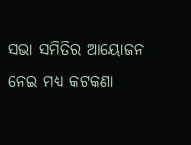ସଭା ସମିତିର ଆୟୋଜନ ନେଇ ମଧ୍ୟ କଟକଣା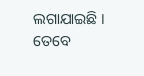ଲଗାଯାଇଛି । ତେବେ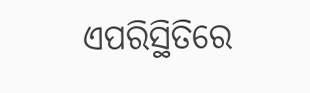ଏପରିସ୍ଥିତିରେ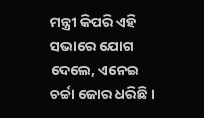ମନ୍ତ୍ରୀ କିପରି ଏହି ସଭାରେ ଯୋଗ ଦେଲେ, ଏନେଇ ଚର୍ଚ୍ଚା ଜୋର ଧରିଛି ।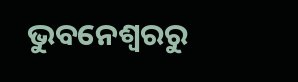ଭୁବନେଶ୍ବରରୁ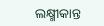ଲକ୍ଷ୍ମୀକାନ୍ତ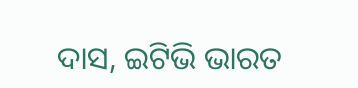ଦାସ, ଇଟିଭି ଭାରତ